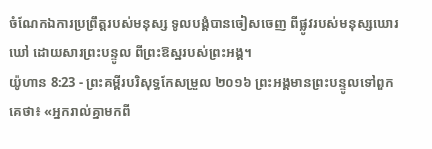ចំណែកឯការប្រព្រឹត្តរបស់មនុស្ស ទូលបង្គំបានចៀសចេញ ពីផ្លូវរបស់មនុស្សឃោរឃៅ ដោយសារព្រះបន្ទូល ពីព្រះឱស្ឋរបស់ព្រះអង្គ។
យ៉ូហាន 8:23 - ព្រះគម្ពីរបរិសុទ្ធកែសម្រួល ២០១៦ ព្រះអង្គមានព្រះបន្ទូលទៅពួកគេថា៖ «អ្នករាល់គ្នាមកពី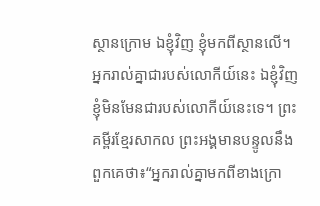ស្ថានក្រោម ឯខ្ញុំវិញ ខ្ញុំមកពីស្ថានលើ។ អ្នករាល់គ្នាជារបស់លោកីយ៍នេះ ឯខ្ញុំវិញ ខ្ញុំមិនមែនជារបស់លោកីយ៍នេះទេ។ ព្រះគម្ពីរខ្មែរសាកល ព្រះអង្គមានបន្ទូលនឹងពួកគេថា៖“អ្នករាល់គ្នាមកពីខាងក្រោ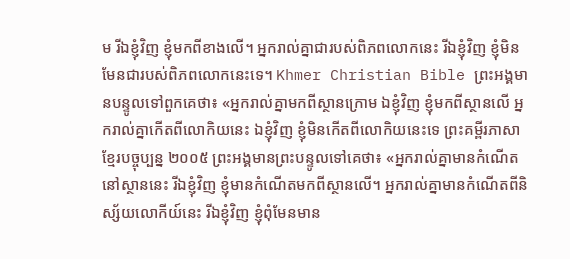ម រីឯខ្ញុំវិញ ខ្ញុំមកពីខាងលើ។ អ្នករាល់គ្នាជារបស់ពិភពលោកនេះ រីឯខ្ញុំវិញ ខ្ញុំមិនមែនជារបស់ពិភពលោកនេះទេ។ Khmer Christian Bible ព្រះអង្គមានបន្ទូលទៅពួកគេថា៖ «អ្នករាល់គ្នាមកពីស្ថានក្រោម ឯខ្ញុំវិញ ខ្ញុំមកពីស្ថានលើ អ្នករាល់គ្នាកើតពីលោកិយនេះ ឯខ្ញុំវិញ ខ្ញុំមិនកើតពីលោកិយនេះទេ ព្រះគម្ពីរភាសាខ្មែរបច្ចុប្បន្ន ២០០៥ ព្រះអង្គមានព្រះបន្ទូលទៅគេថា៖ «អ្នករាល់គ្នាមានកំណើតនៅស្ថាននេះ រីឯខ្ញុំវិញ ខ្ញុំមានកំណើតមកពីស្ថានលើ។ អ្នករាល់គ្នាមានកំណើតពីនិស្ស័យលោកីយ៍នេះ រីឯខ្ញុំវិញ ខ្ញុំពុំមែនមាន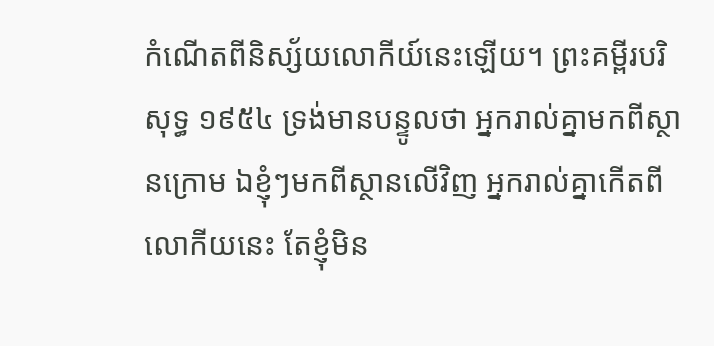កំណើតពីនិស្ស័យលោកីយ៍នេះឡើយ។ ព្រះគម្ពីរបរិសុទ្ធ ១៩៥៤ ទ្រង់មានបន្ទូលថា អ្នករាល់គ្នាមកពីស្ថានក្រោម ឯខ្ញុំៗមកពីស្ថានលើវិញ អ្នករាល់គ្នាកើតពីលោកីយនេះ តែខ្ញុំមិន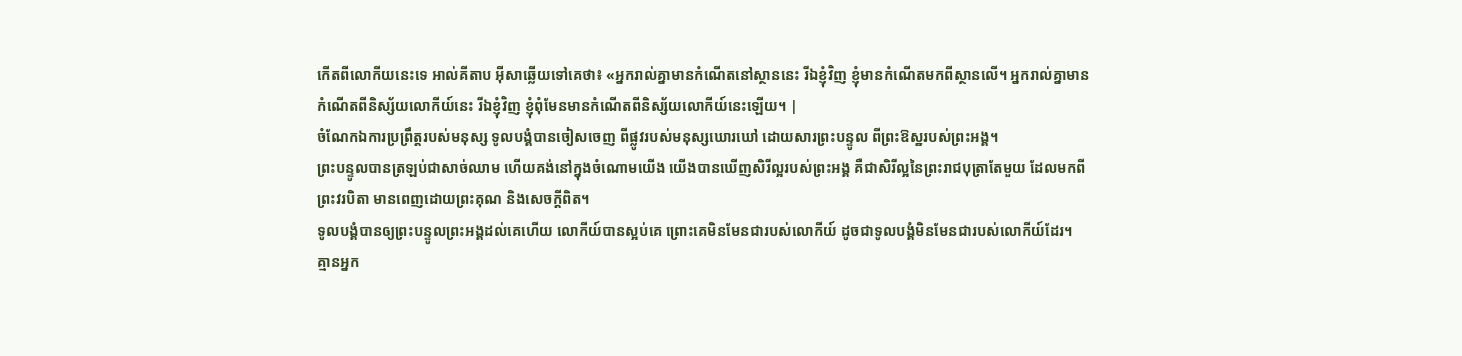កើតពីលោកីយនេះទេ អាល់គីតាប អ៊ីសាឆ្លើយទៅគេថា៖ «អ្នករាល់គ្នាមានកំណើតនៅស្ថាននេះ រីឯខ្ញុំវិញ ខ្ញុំមានកំណើតមកពីស្ថានលើ។ អ្នករាល់គ្នាមានកំណើតពីនិស្ស័យលោកីយ៍នេះ រីឯខ្ញុំវិញ ខ្ញុំពុំមែនមានកំណើតពីនិស្ស័យលោកីយ៍នេះឡើយ។ |
ចំណែកឯការប្រព្រឹត្តរបស់មនុស្ស ទូលបង្គំបានចៀសចេញ ពីផ្លូវរបស់មនុស្សឃោរឃៅ ដោយសារព្រះបន្ទូល ពីព្រះឱស្ឋរបស់ព្រះអង្គ។
ព្រះបន្ទូលបានត្រឡប់ជាសាច់ឈាម ហើយគង់នៅក្នុងចំណោមយើង យើងបានឃើញសិរីល្អរបស់ព្រះអង្គ គឺជាសិរីល្អនៃព្រះរាជបុត្រាតែមួយ ដែលមកពីព្រះវរបិតា មានពេញដោយព្រះគុណ និងសេចក្តីពិត។
ទូលបង្គំបានឲ្យព្រះបន្ទូលព្រះអង្គដល់គេហើយ លោកីយ៍បានស្អប់គេ ព្រោះគេមិនមែនជារបស់លោកីយ៍ ដូចជាទូលបង្គំមិនមែនជារបស់លោកីយ៍ដែរ។
គ្មានអ្នក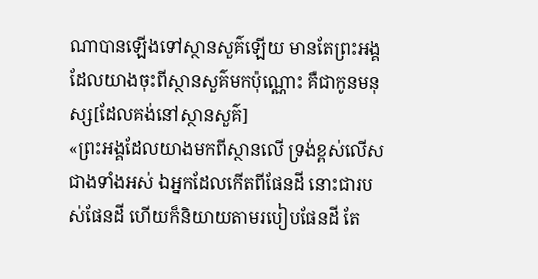ណាបានឡើងទៅស្ថានសួគ៌ឡើយ មានតែព្រះអង្គដែលយាងចុះពីស្ថានសួគ៌មកប៉ុណ្ណោះ គឺជាកូនមនុស្ស[ដែលគង់នៅស្ថានសួគ៌]
«ព្រះអង្គដែលយាងមកពីស្ថានលើ ទ្រង់ខ្ពស់លើសជាងទាំងអស់ ឯអ្នកដែលកើតពីផែនដី នោះជារបស់ផែនដី ហើយក៏និយាយតាមរបៀបផែនដី តែ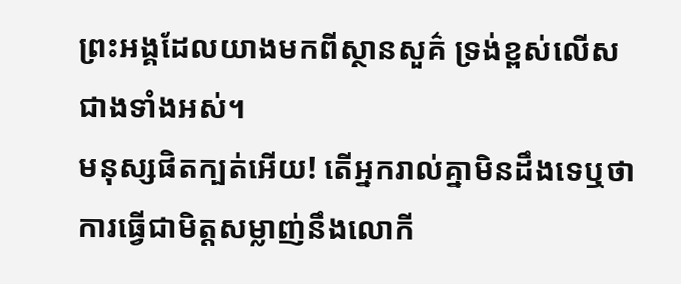ព្រះអង្គដែលយាងមកពីស្ថានសួគ៌ ទ្រង់ខ្ពស់លើសជាងទាំងអស់។
មនុស្សផិតក្បត់អើយ! តើអ្នករាល់គ្នាមិនដឹងទេឬថា ការធ្វើជាមិត្តសម្លាញ់នឹងលោកី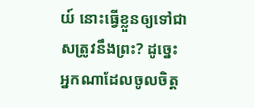យ៍ នោះធ្វើខ្លួនឲ្យទៅជាសត្រូវនឹងព្រះ? ដូច្នេះ អ្នកណាដែលចូលចិត្ត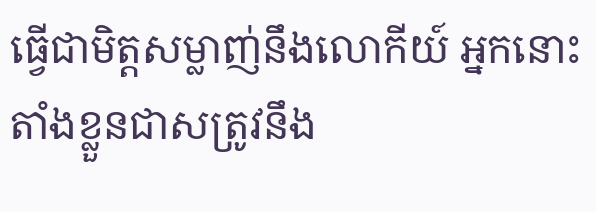ធ្វើជាមិត្តសម្លាញ់នឹងលោកីយ៍ អ្នកនោះតាំងខ្លួនជាសត្រូវនឹង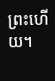ព្រះហើយ។